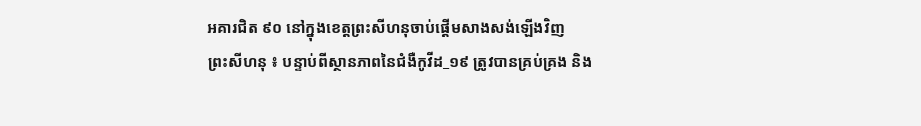អគារជិត ៩០ នៅក្នុងខេត្តព្រះសីហនុចាប់ផ្តើមសាងសង់ឡើងវិញ
ព្រះសីហនុ ៖ បន្ទាប់ពីស្ថានភាពនៃជំងឺកូវីដ_១៩ ត្រូវបានគ្រប់គ្រង និង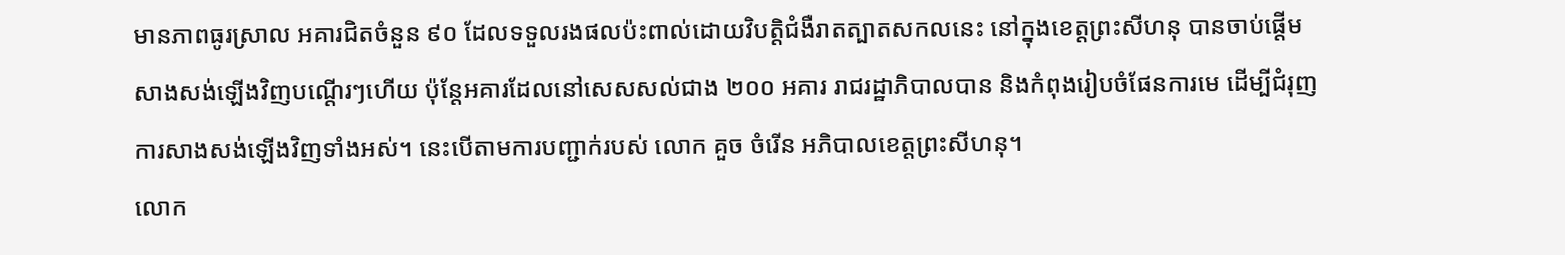មានភាពធូរស្រាល អគារជិតចំនួន ៩០ ដែលទទួលរងផលប៉ះពាល់ដោយវិបត្តិជំងឺរាតត្បាតសកលនេះ នៅក្នុងខេត្តព្រះសីហនុ បានចាប់ផ្តើមសាងសង់ឡើងវិញបណ្តើរៗហើយ ប៉ុន្តែអគារដែលនៅសេសសល់ជាង ២០០ អគារ រាជរដ្ឋាភិបាលបាន និងកំពុងរៀបចំផែនការមេ ដើម្បីជំរុញការសាងសង់ឡើងវិញទាំងអស់។ នេះបើតាមការបញ្ជាក់របស់ លោក គួច ចំរើន អភិបាលខេត្តព្រះសីហនុ។
លោក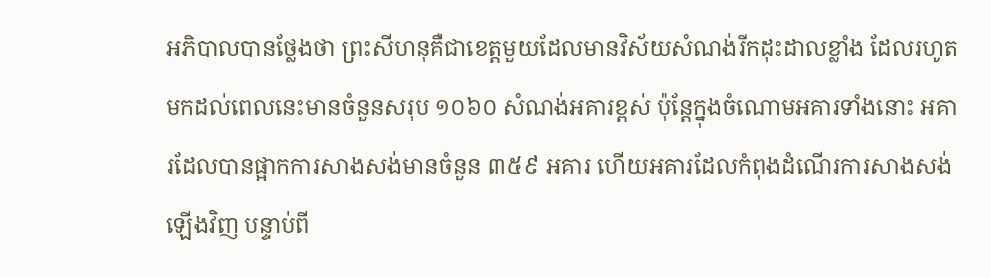អភិបាលបានថ្លែងថា ព្រះសីហនុគឺជាខេត្តមួយដែលមានវិស័យសំណង់រីកដុះដាលខ្លាំង ដែលរហូតមកដល់ពេលនេះមានចំនួនសរុប ១០៦០ សំណង់អគារខ្ពស់ ប៉ុន្តែក្នុងចំណោមអគារទាំងនោះ អគារដែលបានផ្អាកការសាងសង់មានចំនួន ៣៥៩ អគារ ហើយអគារដែលកំពុងដំណើរការសាងសង់ឡើងវិញ បន្ទាប់ពី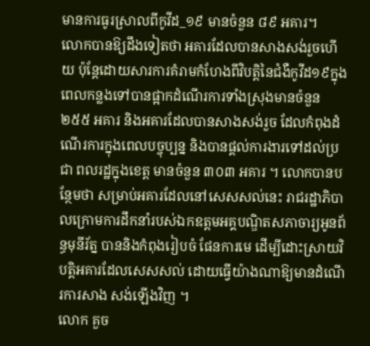មានការធូរស្រាលពីកូវីដ_១៩ មានចំនួន ៨៩ អគារ។
លោកបានឱ្យដឹងទៀតថា អគារដែលបានសាងសង់រួចហើយ ប៉ុន្តែដោយសារការគំរាមកំហែងពីវិបត្តិនៃជំងឺកូវីដ១៩ក្នុងពេលកន្លងទៅបានផ្អាកដំណើរការទាំងស្រុងមានចំនួន ២៥៥ អគារ និងអគារដែលបានសាងសង់រួច ដែលកំពុងដំណើរការក្នុងពេលបច្ចុប្បន្ន និងបានផ្តល់ការងារទៅដល់ប្រជា ពលរដ្ឋក្នុងខេត្ត មានចំនួន ៣០៣ អគារ ។ លោកបានបន្ថែមថា សម្រាប់អគារដែលនៅសេសសល់នេះ រាជរដ្ឋាភិបាលក្រោមការដឹកនាំរបស់ឯកឧត្តមអគ្គបណ្ឌិតសភាចារ្យអូនព័ន្ធមុនីរ័ត្ន បាននិងកំពុងរៀបចំ ផែនការមេ ដើម្បីដោះស្រាយវិបត្តិអគារដែលសេសសល់ ដោយធ្វើយ៉ាងណាឱ្យមានដំណើរការសាង សង់ឡើងវិញ ។
លោក គួច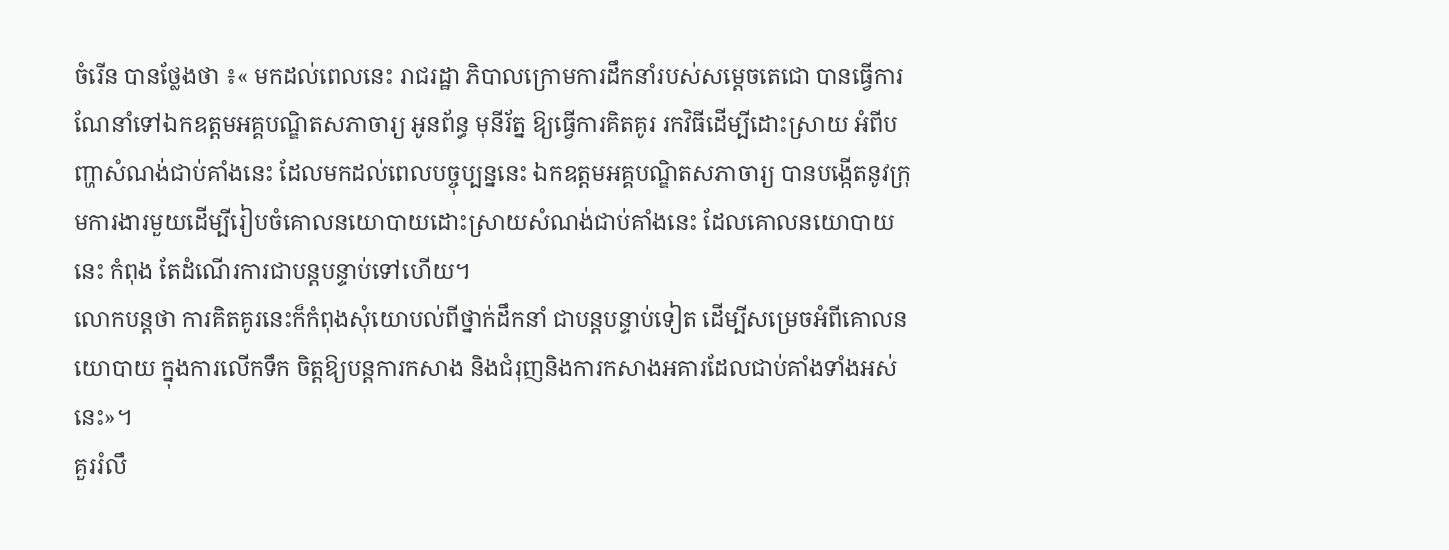ចំរើន បានថ្លែងថា ៖« មកដល់ពេលនេះ រាជរដ្ឋា ភិបាលក្រោមការដឹកនាំរបស់សម្ដេចតេជោ បានធ្វើការណែនាំទៅឯកឧត្តមអគ្គបណ្ឌិតសភាចារ្យ អូនព័ន្ធ មុនីរ័ត្ន ឱ្យធ្វើការគិតគូរ រកវិធីដើម្បីដោះស្រាយ អំពីបញ្ហាសំណង់ជាប់គាំងនេះ ដែលមកដល់ពេលបច្ចុប្បន្ននេះ ឯកឧត្តមអគ្គបណ្ឌិតសភាចារ្យ បានបង្កើតនូវក្រុមការងារមួយដើម្បីរៀបចំគោលនយោបាយដោះស្រាយសំណង់ជាប់គាំងនេះ ដែលគោលនយោបាយនេះ កំពុង តែដំណើរការជាបន្តបន្ទាប់ទៅហើយ។
លោកបន្តថា ការគិតគូរនេះក៏កំពុងសុំយោបល់ពីថ្នាក់ដឹកនាំ ជាបន្តបន្ទាប់ទៀត ដើម្បីសម្រេចអំពីគោលនយោបាយ ក្នុងការលើកទឹក ចិត្តឱ្យបន្តការកសាង និងជំរុញនិងការកសាងអគារដែលជាប់គាំងទាំងអស់នេះ»។
គួររំលឹ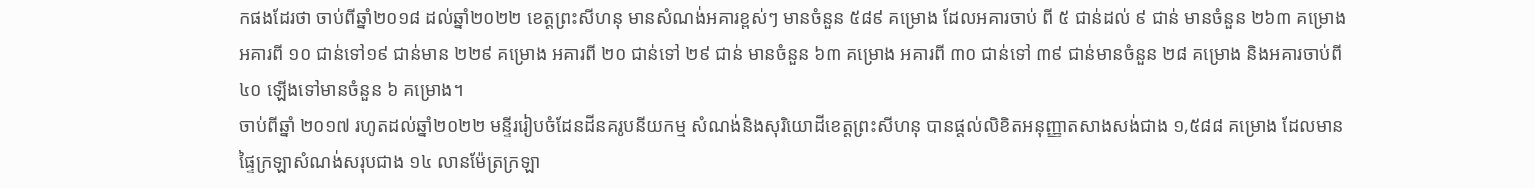កផងដែរថា ចាប់ពីឆ្នាំ២០១៨ ដល់ឆ្នាំ២០២២ ខេត្តព្រះសីហនុ មានសំណង់អគារខ្ពស់ៗ មានចំនួន ៥៨៩ គម្រោង ដែលអគារចាប់ ពី ៥ ជាន់ដល់ ៩ ជាន់ មានចំនួន ២៦៣ គម្រោង អគារពី ១០ ជាន់ទៅ១៩ ជាន់មាន ២២៩ គម្រោង អគារពី ២០ ជាន់ទៅ ២៩ ជាន់ មានចំនួន ៦៣ គម្រោង អគារពី ៣០ ជាន់ទៅ ៣៩ ជាន់មានចំនួន ២៨ គម្រោង និងអគារចាប់ពី ៤០ ឡើងទៅមានចំនួន ៦ គម្រោង។
ចាប់ពីឆ្នាំ ២០១៧ រហូតដល់ឆ្នាំ២០២២ មន្ទីររៀបចំដែនដីនគរូបនីយកម្ម សំណង់និងសុរិយោដីខេត្តព្រះសីហនុ បានផ្តល់លិខិតអនុញ្ញាតសាងសង់ជាង ១,៥៨៨ គម្រោង ដែលមានផ្ទៃក្រឡាសំណង់សរុបជាង ១៤ លានម៉ែត្រក្រឡា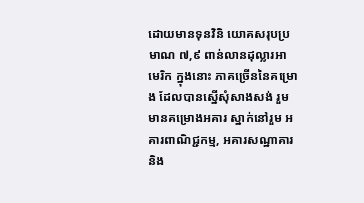ដោយមានទុនវិនិ យោគសរុបប្រមាណ ៧,៩ ពាន់លានដុល្លារអាមេរិក ក្នុងនោះ ភាគច្រើននៃគម្រោង ដែលបានស្នើសុំសាងសង់ រួមមានគម្រោងអគារ ស្នាក់នៅរួម អគារពាណិជ្ជកម្ម, អគារសណ្ឋាគារ និង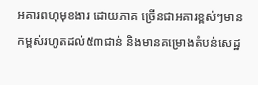អគារពហុមុខងារ ដោយភាគ ច្រើនជាអគារខ្ពស់ៗមានកម្ពស់រហូតដល់៥៣ជាន់ និងមានគម្រោងតំបន់សេដ្ឋ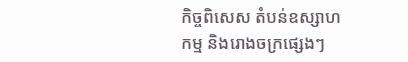កិច្ចពិសេស តំបន់ឧស្សាហកម្ម និងរោងចក្រផ្សេងៗ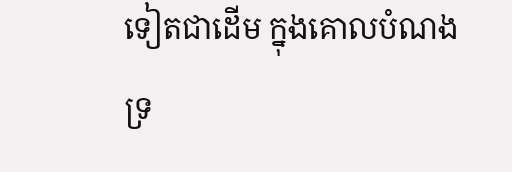ទៀតជាដើម ក្នុងគោលបំណងទ្រ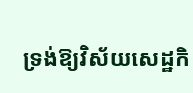ទ្រង់ឱ្យវិស័យសេដ្ឋកិ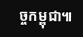ច្ចកម្ពុជា៕